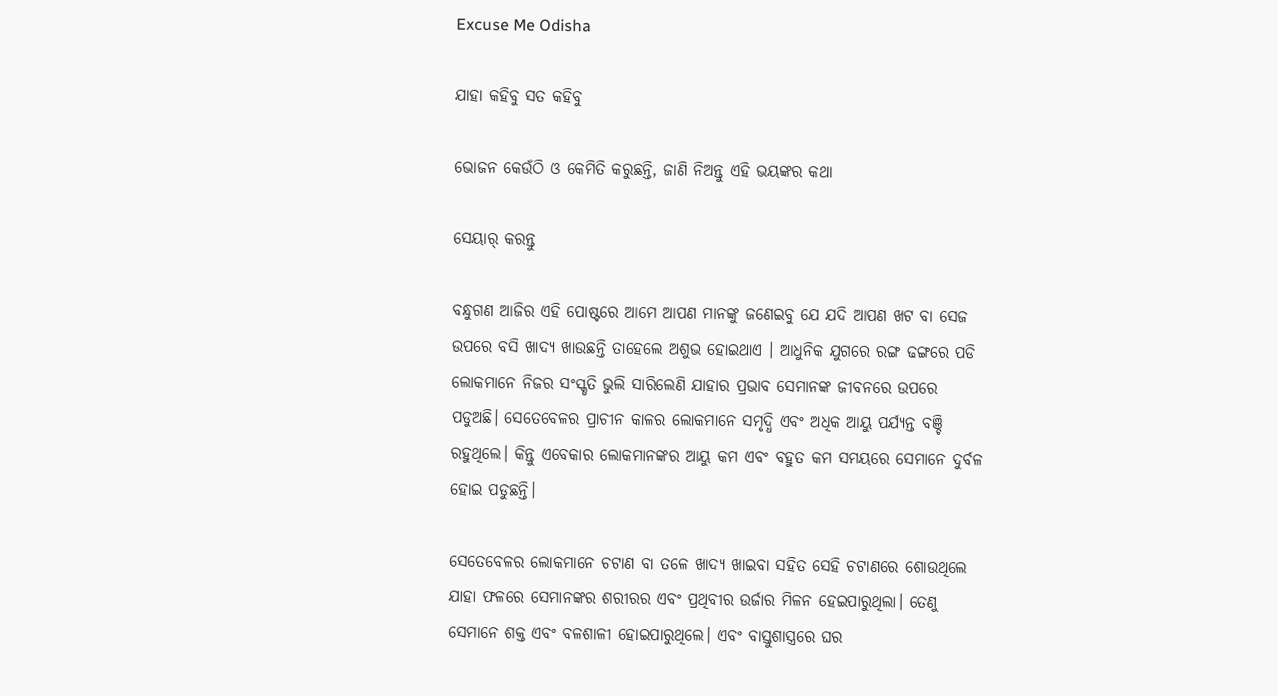Excuse Me Odisha

ଯାହା କହିବୁ ସତ କହିବୁ

ଭୋଜନ କେଉଁଠି ଓ କେମିତି କରୁଛନ୍ତି, ଜାଣି ନିଅନ୍ତୁ ଏହି ଭୟଙ୍କର କଥା

ସେୟାର୍ କରନ୍ତୁ

ବନ୍ଧୁଗଣ ଆଜିର ଏହି ପୋଷ୍ଟରେ ଆମେ ଆପଣ ମାନଙ୍କୁ ଜଣେଇବୁ ଯେ ଯଦି ଆପଣ ଖଟ ବା ସେଜ ଉପରେ ବସି ଖାଦ୍ୟ ଖାଉଛନ୍ତି ତାହେଲେ ଅଶୁଭ ହୋଇଥାଏ । ଆଧୁନିକ ଯୁଗରେ ରଙ୍ଗ ଢଙ୍ଗରେ ପଡି ଲୋକମାନେ ନିଜର ସଂସ୍କୃତି ଭୁଲି ସାରିଲେଣି ଯାହାର ପ୍ରଭାବ ସେମାନଙ୍କ ଜୀବନରେ ଉପରେ ପଡୁଅଛି। ସେତେବେଳର ପ୍ରାଚୀନ କାଳର ଲୋକମାନେ ସମୃଦ୍ଧି ଏବଂ ଅଧିକ ଆୟୁ ପର୍ଯ୍ୟନ୍ତ ବଞ୍ଚି ରହୁଥିଲେ। କିନ୍ତୁ ଏବେକାର ଲୋକମାନଙ୍କର ଆୟୁ କମ ଏବଂ ବହୁତ କମ ସମୟରେ ସେମାନେ ଦୁର୍ବଳ ହୋଇ ପଡୁଛନ୍ତି।

ସେତେବେଳର ଲୋକମାନେ ଚଟାଣ ବା ତଳେ ଖାଦ୍ୟ ଖାଇବା ସହିତ ସେହି ଚଟାଣରେ ଶୋଉଥିଲେ ଯାହା ଫଳରେ ସେମାନଙ୍କର ଶରୀରର ଏବଂ ପ୍ରଥିବୀର ଉର୍ଜାର ମିଳନ ହେଇପାରୁଥିଲା। ତେଣୁ ସେମାନେ ଶକ୍ତ ଏବଂ ବଳଶାଳୀ ହୋଇପାରୁଥିଲେ। ଏବଂ ବାସ୍ତୁଶାସ୍ତ୍ରରେ ଘର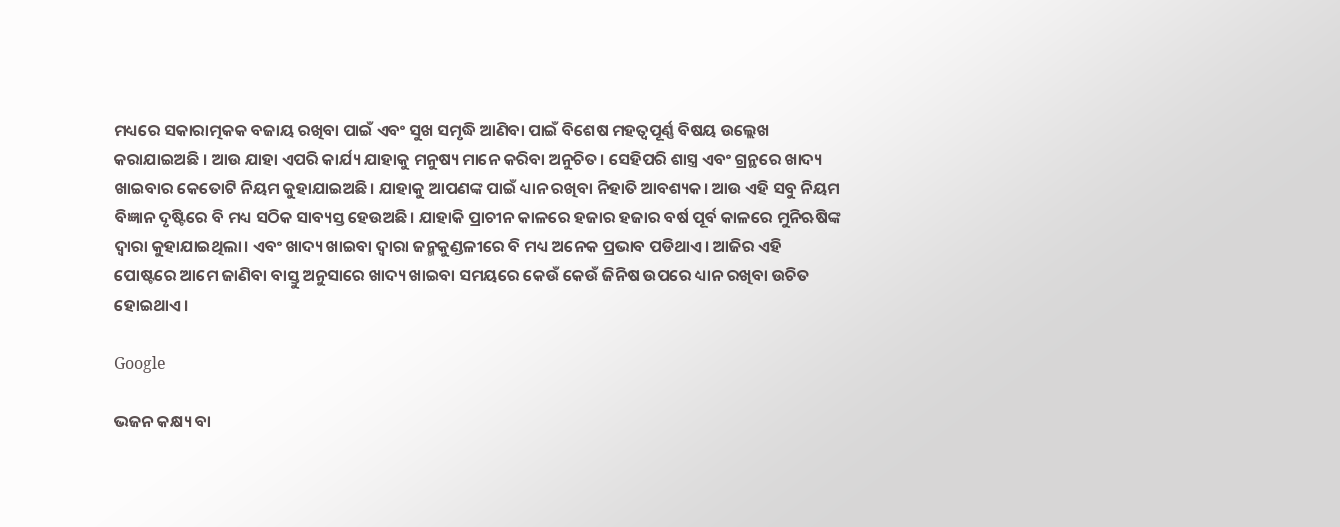ମଧ୍ୟରେ ସକାରାତ୍ମକକ ବଜାୟ ରଖିବା ପାଇଁ ଏବଂ ସୁଖ ସମୃଦ୍ଧି ଆଣିବା ପାଇଁ ବିଶେଷ ମହତ୍ୱପୂର୍ଣ୍ଣ ବିଷୟ ଉଲ୍ଲେଖ କରାଯାଇଅଛି । ଆଉ ଯାହା ଏପରି କାର୍ଯ୍ୟ ଯାହାକୁ ମନୁଷ୍ୟ ମାନେ କରିବା ଅନୁଚିତ। ସେହିପରି ଶାସ୍ତ୍ର ଏବଂ ଗ୍ରନ୍ଥରେ ଖାଦ୍ୟ ଖାଇବାର କେତୋଟି ନିୟମ କୁହାଯାଇଅଛି। ଯାହାକୁ ଆପଣଙ୍କ ପାଇଁ ଧ୍ୟାନ ରଖିବା ନିହାତି ଆବଶ୍ୟକ। ଆଉ ଏହି ସବୁ ନିୟମ ବିଜ୍ଞାନ ଦୃଷ୍ଟିରେ ବି ମଧ୍ୟ ସଠିକ ସାବ୍ୟସ୍ତ ହେଉଅଛି। ଯାହାକି ପ୍ରାଚୀନ କାଳରେ ହଜାର ହଜାର ବର୍ଷ ପୂର୍ବ କାଳରେ ମୁନିଋଷିଙ୍କ ଦ୍ଵାରା କୁହାଯାଇଥିଲା। ଏବଂ ଖାଦ୍ୟ ଖାଇବା ଦ୍ୱାରା ଜନ୍ମକୁଣ୍ଡଳୀରେ ବି ମଧ୍ୟ ଅନେକ ପ୍ରଭାବ ପଡିଥାଏ। ଆଜିର ଏହି ପୋଷ୍ଟରେ ଆମେ ଜାଣିବା ବାସ୍ତୁ ଅନୁସାରେ ଖାଦ୍ୟ ଖାଇବା ସମୟରେ କେଉଁ କେଉଁ ଜିନିଷ ଉପରେ ଧ୍ୟାନ ରଖିବା ଉଚିତ ହୋଇଥାଏ।

Google

ଭଜନ କକ୍ଷ୍ୟ ବା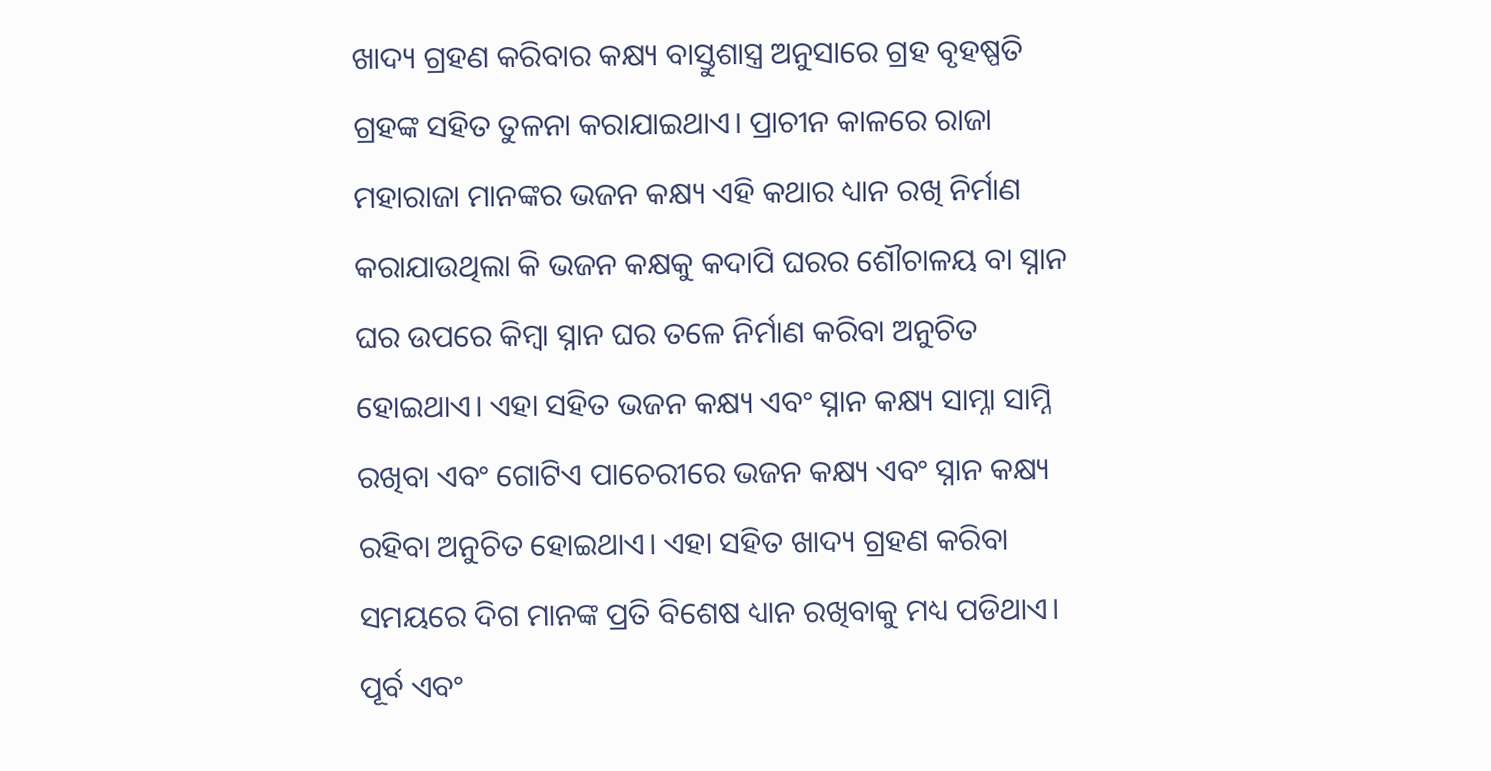ଖାଦ୍ୟ ଗ୍ରହଣ କରିବାର କକ୍ଷ୍ୟ ବାସ୍ତୁଶାସ୍ତ୍ର ଅନୁସାରେ ଗ୍ରହ ବୃହଷ୍ପତି ଗ୍ରହଙ୍କ ସହିତ ତୁଳନା କରାଯାଇଥାଏ। ପ୍ରାଚୀନ କାଳରେ ରାଜା ମହାରାଜା ମାନଙ୍କର ଭଜନ କକ୍ଷ୍ୟ ଏହି କଥାର ଧ୍ୟାନ ରଖି ନିର୍ମାଣ କରାଯାଉଥିଲା କି ଭଜନ କକ୍ଷକୁ କଦାପି ଘରର ଶୌଚାଳୟ ବା ସ୍ନାନ ଘର ଉପରେ କିମ୍ବା ସ୍ନାନ ଘର ତଳେ ନିର୍ମାଣ କରିବା ଅନୁଚିତ ହୋଇଥାଏ। ଏହା ସହିତ ଭଜନ କକ୍ଷ୍ୟ ଏବଂ ସ୍ନାନ କକ୍ଷ୍ୟ ସାମ୍ନା ସାମ୍ନି ରଖିବା ଏବଂ ଗୋଟିଏ ପାଚେରୀରେ ଭଜନ କକ୍ଷ୍ୟ ଏବଂ ସ୍ନାନ କକ୍ଷ୍ୟ ରହିବା ଅନୁଚିତ ହୋଇଥାଏ। ଏହା ସହିତ ଖାଦ୍ୟ ଗ୍ରହଣ କରିବା ସମୟରେ ଦିଗ ମାନଙ୍କ ପ୍ରତି ବିଶେଷ ଧ୍ୟାନ ରଖିବାକୁ ମଧ୍ୟ ପଡିଥାଏ। ପୂର୍ବ ଏବଂ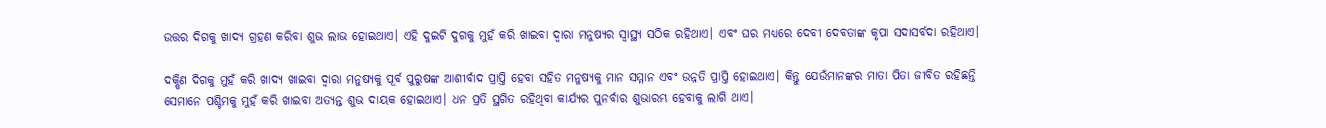ଉତ୍ତର ଦିଗକୁ ଖାଦ୍ୟ ଗ୍ରହଣ କରିବା ଶୁଭ ଲାଭ ହୋଇଥାଏ। ଏହି ଦୁଇଟି ଦୁଗକୁ ମୁହଁ କରି ଖାଇବା ଦ୍ୱାରା ମନୁଷ୍ୟର ସ୍ୱାସ୍ଥ୍ୟ ସଠିକ ରହିଥାଏ। ଏବଂ ଘର ମଧ୍ୟରେ ଦେବୀ ଦେବତାଙ୍କ କୃପା ସଦାସର୍ବଦା ରହିଥାଏ।

ଦକ୍ଷିଣ ଦିଗକୁ ମୁହଁ କରି ଖାଦ୍ୟ ଖାଇବା ଦ୍ୱାରା ମନୁଷ୍ୟକୁ ପୂର୍ବ ପୁରୁଷଙ୍କ ଆଶୀର୍ବାଦ ପ୍ରାପ୍ତି ହେବା ସହିତ ମନୁଷ୍ୟକୁ ମାନ ସମ୍ମାନ ଏବଂ ଉନ୍ନତି ପ୍ରାପ୍ତି ହୋଇଥାଏ। କିନ୍ତୁ ଯେଉଁମାନଙ୍କର ମାତା ପିତା ଜୀବିତ ରହିଛନ୍ତି ସେମାନେ ପଶ୍ଚିମକୁ ମୁହଁ କରି ଖାଇବା ଅତ୍ୟନ୍ତ ଶୁଭ ଦାୟକ ହୋଇଥାଏ। ଧନ ପ୍ରତି ସ୍ଥଗିତ ରହିଥିବା କାର୍ଯ୍ୟର ପୁନର୍ବାର ଶୁଭାରମ୍ଭ ହେବାକୁ ଲାଗି ଥାଏ।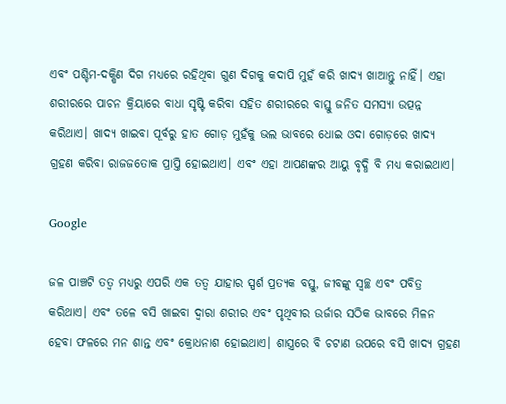ଏବଂ ପଶ୍ଚିମ-ଦକ୍ଷିଣ ଦିଗ ମଧ୍ୟରେ ରହିଥିବା ଗୁଣ ଦିଗକୁ କଦାପି ମୁହଁ କରି ଖାଦ୍ୟ ଖାଆନ୍ତୁ ନାହିଁ। ଏହା ଶରୀରରେ ପାଚନ କ୍ରିୟାରେ ବାଧା ସୃଷ୍ଟି କରିବା ସହିତ ଶରୀରରେ ବାସ୍ତୁ ଜନିତ ସମସ୍ୟା ଉତ୍ପନ୍ନ କରିଥାଏ। ଖାଦ୍ୟ ଖାଇବା ପୂର୍ବରୁ ହାତ ଗୋଡ଼ ମୁହଁକୁ ଭଲ ଭାବରେ ଧୋଇ ଓଦା ଗୋଡ଼ରେ ଖାଦ୍ୟ ଗ୍ରହଣ କରିବା ରାଜଜତୋକ ପ୍ରାପ୍ତି ହୋଇଥାଏ। ଏବଂ ଏହା ଆପଣଙ୍କର ଆୟୁ ବୃଦ୍ଧି ବି ମଧ୍ୟ କରାଇଥାଏ।

Google

ଜଳ ପାଞ୍ଚଟି ତତ୍ୱ ମଧ୍ୟରୁ ଏପରି ଏକ ତତ୍ୱ ଯାହାର ସ୍ପର୍ଶ ପ୍ରତ୍ୟକ ବସ୍ତୁ, ଜୀବଙ୍କୁ ସ୍ୱଚ୍ଛ ଏବଂ ପବିତ୍ର କରିଥାଏ। ଏବଂ ତଳେ ବସି ଖାଇବା ଦ୍ୱାରା ଶରୀର ଏବଂ ପୃଥିବୀର ଉର୍ଜାର ସଠିକ ଭାବରେ ମିଳନ ହେବା ଫଳରେ ମନ ଶାନ୍ତ ଏବଂ କ୍ରୋଧନାଶ ହୋଇଥାଏ। ଶାସ୍ତ୍ରରେ ବି ଚଟାଣ ଉପରେ ବସି ଖାଦ୍ୟ ଗ୍ରହଣ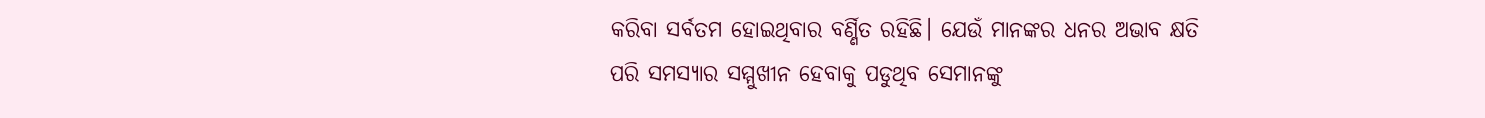କରିବା ସର୍ବତମ ହୋଇଥିବାର ବର୍ଣ୍ଣିତ ରହିଛି। ଯେଉଁ ମାନଙ୍କର ଧନର ଅଭାବ କ୍ଷତି ପରି ସମସ୍ୟାର ସମ୍ମୁଖୀନ ହେବାକୁ ପଡୁଥିବ ସେମାନଙ୍କୁ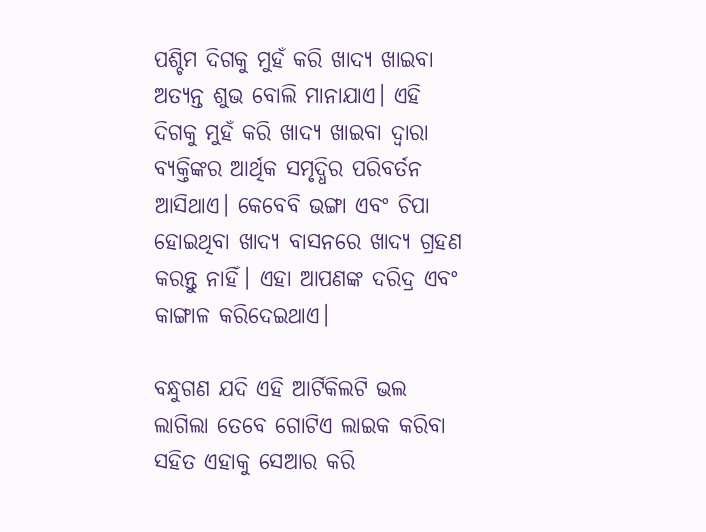ପଶ୍ଚିମ ଦିଗକୁ ମୁହଁ କରି ଖାଦ୍ୟ ଖାଇବା ଅତ୍ୟନ୍ତ ଶୁଭ ବୋଲି ମାନାଯାଏ। ଏହି ଦିଗକୁ ମୁହଁ କରି ଖାଦ୍ୟ ଖାଇବା ଦ୍ୱାରା ବ୍ୟକ୍ତିଙ୍କର ଆର୍ଥିକ ସମୃଦ୍ଧିର ପରିବର୍ତନ ଆସିଥାଏ। କେବେବି ଭଙ୍ଗା ଏବଂ ଚିପା ହୋଇଥିବା ଖାଦ୍ୟ ବାସନରେ ଖାଦ୍ୟ ଗ୍ରହଣ କରନ୍ତୁ ନାହିଁ। ଏହା ଆପଣଙ୍କ ଦରିଦ୍ର ଏବଂ କାଙ୍ଗାଳ କରିଦେଇଥାଏ।

ବନ୍ଧୁଗଣ ଯଦି ଏହି ଆର୍ଟିକିଲଟି ଭଲ ଲାଗିଲା ତେବେ ଗୋଟିଏ ଲାଇକ କରିବା ସହିତ ଏହାକୁ ସେଆର କରି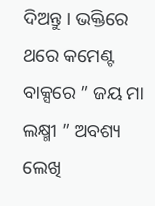ଦିଅନ୍ତୁ । ଭକ୍ତିରେ ଥରେ କମେଣ୍ଟ ବାକ୍ସରେ ” ଜୟ ମା ଲକ୍ଷ୍ମୀ ” ଅବଶ୍ୟ ଲେଖି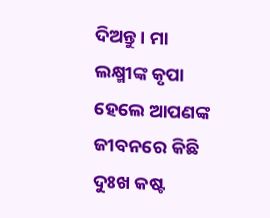ଦିଅନ୍ତୁ । ମା ଲକ୍ଷ୍ମୀଙ୍କ କୃପା ହେଲେ ଆପଣଙ୍କ ଜୀବନରେ କିଛି ଦୁଃଖ କଷ୍ଟ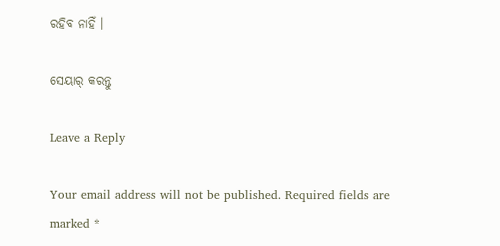ରହିବ ନାହିଁ ।

ସେୟାର୍ କରନ୍ତୁ

Leave a Reply

Your email address will not be published. Required fields are marked *